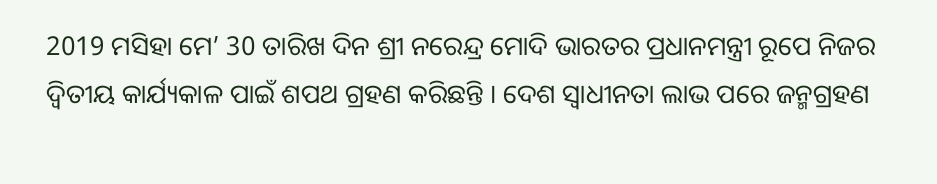2019 ମସିହା ମେ’ 30 ତାରିଖ ଦିନ ଶ୍ରୀ ନରେନ୍ଦ୍ର ମୋଦି ଭାରତର ପ୍ରଧାନମନ୍ତ୍ରୀ ରୂପେ ନିଜର ଦ୍ୱିତୀୟ କାର୍ଯ୍ୟକାଳ ପାଇଁ ଶପଥ ଗ୍ରହଣ କରିଛନ୍ତି । ଦେଶ ସ୍ୱାଧୀନତା ଲାଭ ପରେ ଜନ୍ମଗ୍ରହଣ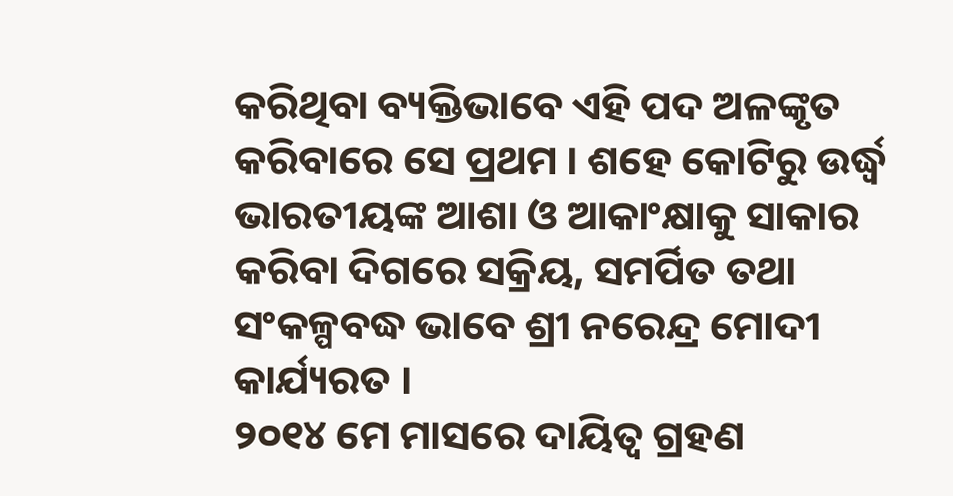କରିଥିବା ବ୍ୟକ୍ତିଭାବେ ଏହି ପଦ ଅଳଙ୍କୃତ କରିବାରେ ସେ ପ୍ରଥମ । ଶହେ କୋଟିରୁ ଉର୍ଦ୍ଧ୍ଵ ଭାରତୀୟଙ୍କ ଆଶା ଓ ଆକାଂକ୍ଷାକୁ ସାକାର କରିବା ଦିଗରେ ସକ୍ରିୟ, ସମର୍ପିତ ତଥା ସଂକଳ୍ପବଦ୍ଧ ଭାବେ ଶ୍ରୀ ନରେନ୍ଦ୍ର ମୋଦୀ କାର୍ଯ୍ୟରତ ।
୨୦୧୪ ମେ ମାସରେ ଦାୟିତ୍ୱ ଗ୍ରହଣ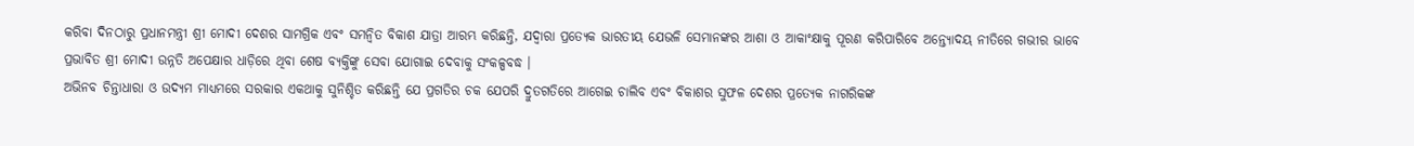କରିବା ଦିନଠାରୁ ପ୍ରଧାନମନ୍ତ୍ରୀ ଶ୍ରୀ ମୋଦୀ ଦେଶର ସାମଗ୍ରିକ ଏବଂ ସମନ୍ୱିତ ବିକାଶ ଯାତ୍ରା ଆରମ୍ଭ କରିଛନ୍ତି, ଯଦ୍ୱାରା ପ୍ରତ୍ୟେକ ଭାରତୀୟ ଯେଭଳି ସେମାନଙ୍କର ଆଶା ଓ ଆକାଂକ୍ଷାକୁ ପୂରଣ କରିପାରିବେ ଅନ୍ତ୍ୟୋଦୟ ନୀତିରେ ଗଭୀର ଭାବେ ପ୍ରଭାବିତ ଶ୍ରୀ ମୋଦୀ ଉନ୍ନତି ଅପେକ୍ଷାର ଧାଡ଼ିରେ ଥିବା ଶେଷ ବ୍ୟକ୍ତିଙ୍କୁ ସେବା ଯୋଗାଇ ଦେବାକୁ ସଂକଳ୍ପବଦ୍ଧ ।
ଅଭିନବ ଚିନ୍ତାଧାରା ଓ ଉଦ୍ୟମ ମାଧ୍ୟମରେ ସରକାର ଏକଥାକୁ ସୁନିଶ୍ଚିତ କରିଛନ୍ତି ଯେ ପ୍ରଗତିର ଚକ ଯେପରି ଦ୍ରୁତଗତିରେ ଆଗେଇ ଚାଲିବ ଏବଂ ବିକାଶର ସୁଫଳ ଦେଶର ପ୍ରତ୍ୟେକ ନାଗରିକଙ୍କ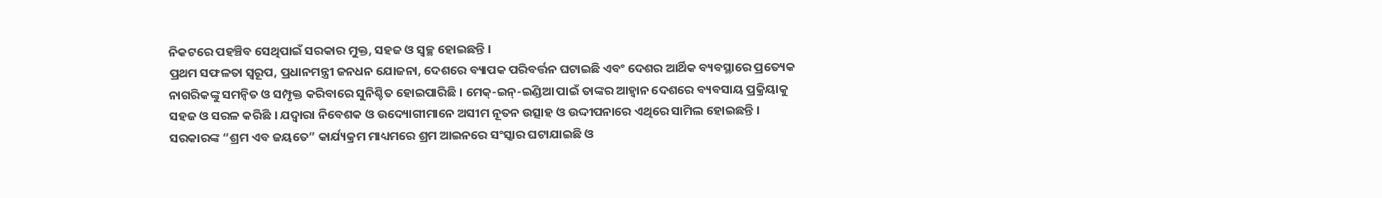ନିକଟରେ ପହଞ୍ଚିବ ସେଥିପାଇଁ ସରକାର ମୁକ୍ତ, ସହଜ ଓ ସ୍ୱଚ୍ଛ ହୋଇଛନ୍ତି ।
ପ୍ରଥମ ସଫଳତା ସ୍ୱରୂପ, ପ୍ରଧାନମନ୍ତ୍ରୀ ଜନଧନ ଯୋଜନା, ଦେଶରେ ବ୍ୟାପକ ପରିବର୍ତ୍ତନ ଘଟାଇଛି ଏବଂ ଦେଶର ଆର୍ଥିକ ବ୍ୟବସ୍ଥାରେ ପ୍ରତ୍ୟେକ ନାଗରିକଙ୍କୁ ସମନ୍ୱିତ ଓ ସମ୍ପୃକ୍ତ କରିବାରେ ସୁନିଶ୍ଚିତ ହୋଇପାରିଛି । ମେକ୍-ଇନ୍-ଇଣ୍ଡିଆ ପାଇଁ ତାଙ୍କର ଆହ୍ୱାନ ଦେଶରେ ବ୍ୟବସାୟ ପ୍ରକ୍ରିୟାକୁ ସହଜ ଓ ସରଳ କରିଛି । ଯଦ୍ୱାରା ନିବେଶକ ଓ ଉଦ୍ୟୋଗୀମାନେ ଅସୀମ ନୂତନ ଉତ୍ସାହ ଓ ଉଦ୍ଦୀପନାରେ ଏଥିରେ ସାମିଲ ହୋଇଛନ୍ତି । ସରକାରଙ୍କ “ଶ୍ରମ ଏବ ଜୟତେ” କାର୍ଯ୍ୟକ୍ରମ ମାଧ୍ୟମରେ ଶ୍ରମ ଆଇନରେ ସଂସ୍କାର ଘଟାଯାଇଛି ଓ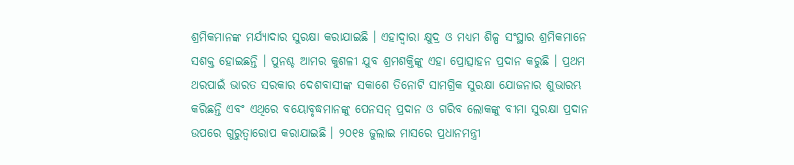ଶ୍ରମିକମାନଙ୍କ ମର୍ଯ୍ୟାଦାର ସୁରକ୍ଷା କରାଯାଇଛି । ଏହାଦ୍ୱାରା କ୍ଷୁଦ୍ର ଓ ମଧ୍ୟମ ଶିଳ୍ପ ସଂସ୍ଥାର ଶ୍ରମିକମାନେ ସଶକ୍ତ ହୋଇଛନ୍ତି । ପୁନଶ୍ଚ ଆମର କୁଶଳୀ ଯୁବ ଶ୍ରମଶକ୍ତିଙ୍କୁ ଏହା ପ୍ରୋତ୍ସାହନ ପ୍ରଦାନ କରୁଛି । ପ୍ରଥମ ଥରପାଇଁ ଭାରତ ସରକାର ଦେଶବାସୀଙ୍କ ସକାଶେ ତିନୋଟି ସାମଗ୍ରିକ ସୁରକ୍ଷା ଯୋଜନାର ଶୁଭାରମ୍ଭ କରିଛନ୍ତି ଏବଂ ଏଥିରେ ବୟୋବୃଦ୍ଧମାନଙ୍କୁ ପେନସନ୍ ପ୍ରଦାନ ଓ ଗରିବ ଲୋକଙ୍କୁ ବୀମା ସୁରକ୍ଷା ପ୍ରଦାନ ଉପରେ ଗୁରୁତ୍ୱାରୋପ କରାଯାଇଛି । ୨୦୧୫ ଜୁଲାଇ ମାସରେ ପ୍ରଧାନମନ୍ତ୍ରୀ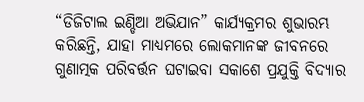“ଡିଜିଟାଲ ଇଣ୍ଡିଆ ଅଭିଯାନ” କାର୍ଯ୍ୟକ୍ରମର ଶୁଭାରମ୍ଭ କରିଛନ୍ତି, ଯାହା ମାଧ୍ୟମରେ ଲୋକମାନଙ୍କ ଜୀବନରେ ଗୁଣାତ୍ମକ ପରିବର୍ତ୍ତନ ଘଟାଇବା ସକାଶେ ପ୍ରଯୁକ୍ତି ବିଦ୍ୟାର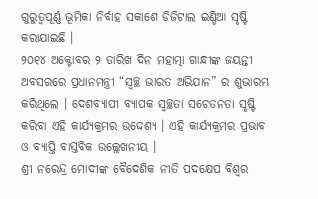ଗୁରୁତ୍ୱପୂର୍ଣ୍ଣ ଭୂମିକା ନିର୍ବାହ ସକାଶେ ଡିଜିଟାଲ ଇଣ୍ଡିଆ ସୃଷ୍ଟି କରାଯାଇଛି ।
୨୦୧୪ ଅକ୍ଟୋବର ୨ ତାରିଖ ଦିନ ମହାତ୍ମା ଗାନ୍ଧୀଙ୍କ ଜୟନ୍ତୀ ଅବସରରେ ପ୍ରଧାନମନ୍ତ୍ରୀ “ସ୍ୱଚ୍ଛ ଭାରତ ଅଭିଯାନ” ର ଶୁଭାରମ୍ଭ କରିଥିଲେ । ଦେଶବ୍ୟାପୀ ବ୍ୟାପକ ସ୍ୱଚ୍ଛତା ସଚେତନତା ସୃଷ୍ଟି କରିବା ଏହି କାର୍ଯ୍ୟକ୍ରମର ଉଦ୍ଦେଶ୍ୟ । ଏହି କାର୍ଯ୍ୟକ୍ରମର ପ୍ରଭାବ ଓ ବ୍ୟାପ୍ତି ବାସ୍ତବିକ ଉଲ୍ଲେଖନୀୟ ।
ଶ୍ରୀ ନରେନ୍ଦ୍ର ମୋଦୀଙ୍କ ବୈଦେଶିକ ନୀତି ପଦକ୍ଷେପ ବିଶ୍ୱର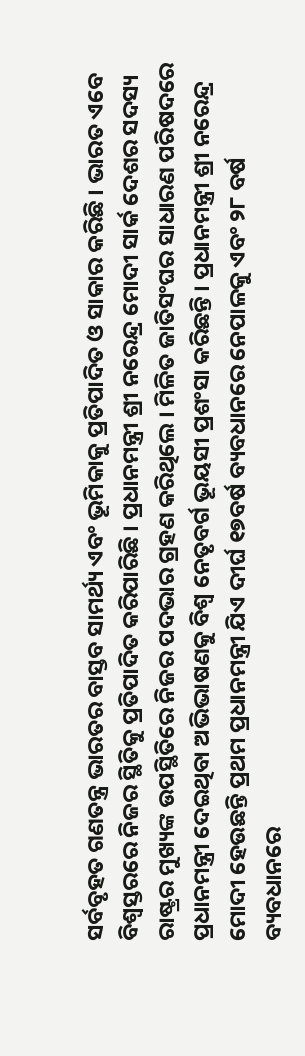ସର୍ବବୃହତ ଗଣତନ୍ତ୍ର ଭାରତର ବାସ୍ତବ ସାମର୍ଥ୍ୟ ଏବଂ ଭୂମିକାକୁ ପ୍ରତିପାଦିତ ଓ ସାକାର କରିଛି । ଭାରତ ଏବେ ବିଶ୍ୱସ୍ତରରେ ନିଜର ସ୍ଥିତିକୁ ପ୍ରତିପାଦିତ କରିପାରିଛି । ପ୍ରଧାନମନ୍ତ୍ରୀ ଶ୍ରୀ ନରେନ୍ଦ୍ର ମୋଦୀ ସାର୍କ ଦେଶର ସଦସ୍ୟ ରାଷ୍ଟ୍ରର ମୁଖ୍ୟଙ୍କ ଉପସ୍ଥିତିରେ ନିଜର ପଦଭାର ଗ୍ରହଣ କରିଥିଲେ । ମିଳିତ ଜାତିସଂଘର ସାଧାରଣ ପରିଷଦରେ ପ୍ରଧାନମନ୍ତ୍ରୀ ଦେଇଥିବା ଅଭିଭାଷଣକୁ ବିଶ୍ୱ ନେତୃବର୍ଗ ଭୂୟସୀ ପ୍ରଶଂସା କରିଛନ୍ତି । ପ୍ରଧାନମନ୍ତ୍ରୀ ଶ୍ରୀ ନରେନ୍ଦ୍ର ମୋଦୀ ହେଉଛନ୍ତି ପ୍ରଥମ ପ୍ରଧାନମନ୍ତ୍ରୀ ଯିଏ ଦୀର୍ଘ ୧୭ବର୍ଷ ବ୍ୟବଧାନରେ ନେପାଳକୁ ଏବଂ ୨୮ ବର୍ଷ ବ୍ୟବଧାନରେ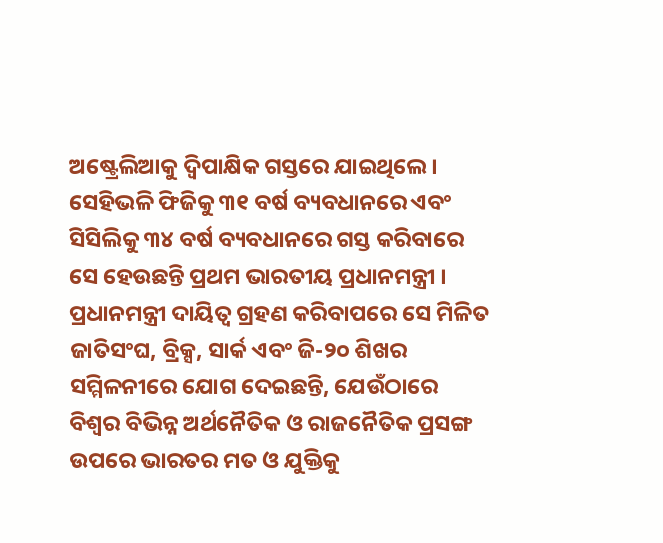ଅଷ୍ଟ୍ରେଲିଆକୁ ଦ୍ୱିପାକ୍ଷିକ ଗସ୍ତରେ ଯାଇଥିଲେ । ସେହିଭଳି ଫିଜିକୁ ୩୧ ବର୍ଷ ବ୍ୟବଧାନରେ ଏବଂ ସିସିଲିକୁ ୩୪ ବର୍ଷ ବ୍ୟବଧାନରେ ଗସ୍ତ କରିବାରେ ସେ ହେଉଛନ୍ତି ପ୍ରଥମ ଭାରତୀୟ ପ୍ରଧାନମନ୍ତ୍ରୀ । ପ୍ରଧାନମନ୍ତ୍ରୀ ଦାୟିତ୍ୱ ଗ୍ରହଣ କରିବାପରେ ସେ ମିଳିତ ଜାତିସଂଘ, ବ୍ରିକ୍ସ, ସାର୍କ ଏବଂ ଜି-୨୦ ଶିଖର ସମ୍ମିଳନୀରେ ଯୋଗ ଦେଇଛନ୍ତି, ଯେଉଁଠାରେ ବିଶ୍ୱର ବିଭିନ୍ନ ଅର୍ଥନୈତିକ ଓ ରାଜନୈତିକ ପ୍ରସଙ୍ଗ ଉପରେ ଭାରତର ମତ ଓ ଯୁକ୍ତିକୁ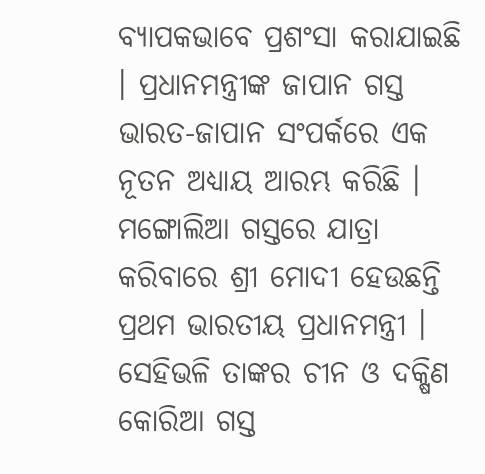ବ୍ୟାପକଭାବେ ପ୍ରଶଂସା କରାଯାଇଛି । ପ୍ରଧାନମନ୍ତ୍ରୀଙ୍କ ଜାପାନ ଗସ୍ତ ଭାରତ-ଜାପାନ ସଂପର୍କରେ ଏକ ନୂତନ ଅଧ୍ୟାୟ ଆରମ୍ଭ କରିଛି । ମଙ୍ଗୋଲିଆ ଗସ୍ତରେ ଯାତ୍ରା କରିବାରେ ଶ୍ରୀ ମୋଦୀ ହେଉଛନ୍ତି ପ୍ରଥମ ଭାରତୀୟ ପ୍ରଧାନମନ୍ତ୍ରୀ । ସେହିଭଳି ତାଙ୍କର ଚୀନ ଓ ଦକ୍ଷିଣ କୋରିଆ ଗସ୍ତ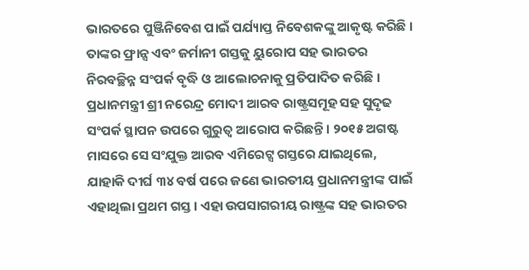ଭାରତରେ ପୁଞ୍ଜିନିବେଶ ପାଇଁ ପର୍ଯ୍ୟାପ୍ତ ନିବେଶକଙ୍କୁ ଆକୃଷ୍ଟ କରିଛି । ତାଙ୍କର ଫ୍ରାନ୍ସ ଏବଂ ଜର୍ମାନୀ ଗସ୍ତକୁ ୟୁରୋପ ସହ ଭାରତର ନିରବଚ୍ଛିନ୍ନ ସଂପର୍କ ବୃଦ୍ଧି ଓ ଆଲୋଚନାକୁ ପ୍ରତିପାଦିତ କରିଛି ।
ପ୍ରଧାନମନ୍ତ୍ରୀ ଶ୍ରୀ ନରେନ୍ଦ୍ର ମୋଦୀ ଆରବ ରାଷ୍ଟ୍ରସମୂହ ସହ ସୁଦୃଢ ସଂପର୍କ ସ୍ଥାପନ ଉପରେ ଗୁରୁତ୍ୱ ଆରୋପ କରିଛନ୍ତି । ୨୦୧୫ ଅଗଷ୍ଟ ମାସରେ ସେ ସଂଯୁକ୍ତ ଆରବ ଏମିରେଟ୍ସ ଗସ୍ତରେ ଯାଇଥିଲେ, ଯାହାକି ଦୀର୍ଘ ୩୪ ବର୍ଷ ପରେ ଜଣେ ଭାରତୀୟ ପ୍ରଧାନମନ୍ତ୍ରୀଙ୍କ ପାଇଁ ଏହାଥିଲା ପ୍ରଥମ ଗସ୍ତ । ଏହା ଉପସାଗରୀୟ ରାଷ୍ଟ୍ରଙ୍କ ସହ ଭାରତର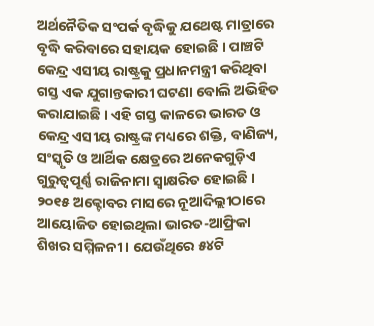ଅର୍ଥନୈତିକ ସଂପର୍କ ବୃଦ୍ଧିକୁ ଯଥେଷ୍ଟ ମାତ୍ରାରେ ବୃଦ୍ଧି କରିବାରେ ସହାୟକ ହୋଇଛି । ପାଞ୍ଚଟି କେନ୍ଦ୍ର ଏସୀୟ ରାଷ୍ଟ୍ରକୁ ପ୍ରଧାନମନ୍ତ୍ରୀ କରିଥିବା ଗସ୍ତ ଏକ ଯୁଗାନ୍ତକାରୀ ଘଟଣା ବୋଲି ଅଭିହିତ କରାଯାଇଛି । ଏହି ଗସ୍ତ କାଳରେ ଭାରତ ଓ କେନ୍ଦ୍ର ଏସୀୟ ରାଷ୍ଟ୍ରଙ୍କ ମଧ୍ୟରେ ଶକ୍ତି, ବାଣିଜ୍ୟ, ସଂସ୍କୃତି ଓ ଆର୍ଥିକ କ୍ଷେତ୍ରରେ ଅନେକଗୁଡ଼ିଏ ଗୁରୁତ୍ୱପୂର୍ଣ୍ଣ ରାଜିନାମା ସ୍ୱାକ୍ଷରିତ ହୋଇଛି । ୨୦୧୫ ଅକ୍ଟୋବର ମାସରେ ନୂଆଦିଲ୍ଲୀଠାରେ ଆୟୋଜିତ ହୋଇଥିଲା ଭାରତ-ଆଫ୍ରିକା ଶିଖର ସମ୍ମିଳନୀ । ଯେଉଁଥିରେ ୫୪ଟି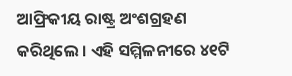ଆଫ୍ରିକୀୟ ରାଷ୍ଟ୍ର ଅଂଶଗ୍ରହଣ କରିଥିଲେ । ଏହି ସମ୍ମିଳନୀରେ ୪୧ଟି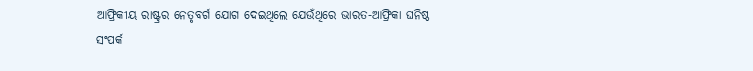ଆଫ୍ରିକୀୟ ରାଷ୍ଟ୍ରର ନେତୃବର୍ଗ ଯୋଗ ଦେଇଥିଲେ ଯେଉଁଥିରେ ଭାରତ-ଆଫ୍ରିକା ଘନିଷ୍ଠ ସଂପର୍କ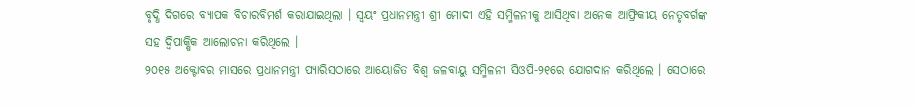ବୃଦ୍ଧି ଦିଗରେ ବ୍ୟାପକ ବିଚାରବିମର୍ଶ କରାଯାଇଥିଲା । ସ୍ୱୟଂ ପ୍ରଧାନମନ୍ତ୍ରୀ ଶ୍ରୀ ମୋଦୀ ଏହି ସମ୍ମିଳନୀକୁ ଆସିଥିବା ଅନେକ ଆଫ୍ରିକୀୟ ନେତୃବର୍ଗଙ୍କ ସହ ଦ୍ୱିପାକ୍ଷିକ ଆଲୋଚନା କରିଥିଲେ ।
୨୦୧୫ ଅକ୍ଟୋବର ମାସରେ ପ୍ରଧାନମନ୍ତ୍ରୀ ପ୍ୟାରିସଠାରେ ଆୟୋଜିତ ବିଶ୍ୱ ଜଳବାୟୁ ସମ୍ମିଳନୀ ସିଓପି-୨୧ରେ ଯୋଗଦାନ କରିଥିଲେ । ସେଠାରେ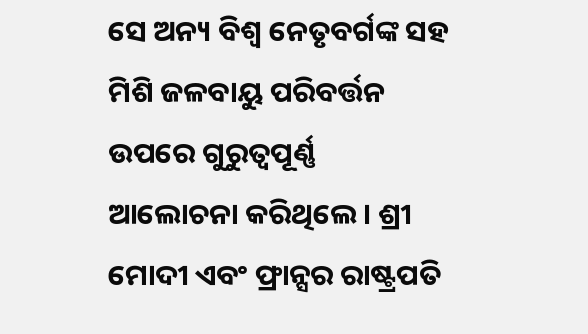ସେ ଅନ୍ୟ ବିଶ୍ୱ ନେତୃବର୍ଗଙ୍କ ସହ ମିଶି ଜଳବାୟୁ ପରିବର୍ତ୍ତନ ଉପରେ ଗୁରୁତ୍ୱପୂର୍ଣ୍ଣ ଆଲୋଚନା କରିଥିଲେ । ଶ୍ରୀ ମୋଦୀ ଏବଂ ଫ୍ରାନ୍ସର ରାଷ୍ଟ୍ରପତି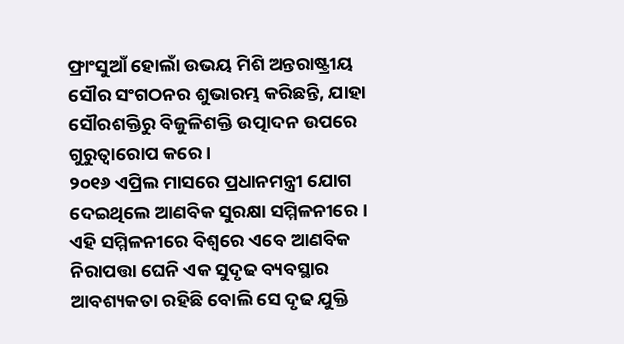ଫ୍ରାଂସୁଆଁ ହୋଲାଁ ଉଭୟ ମିଶି ଅନ୍ତରାଷ୍ଟ୍ରୀୟ ସୌର ସଂଗଠନର ଶୁଭାରମ୍ଭ କରିଛନ୍ତି, ଯାହା ସୌରଶକ୍ତିରୁ ବିଜୁଳିଶକ୍ତି ଉତ୍ପାଦନ ଉପରେ ଗୁରୁତ୍ୱାରୋପ କରେ ।
୨୦୧୬ ଏପ୍ରିଲ ମାସରେ ପ୍ରଧାନମନ୍ତ୍ରୀ ଯୋଗ ଦେଇଥିଲେ ଆଣବିକ ସୁରକ୍ଷା ସମ୍ମିଳନୀରେ । ଏହି ସମ୍ମିଳନୀରେ ବିଶ୍ୱରେ ଏବେ ଆଣବିକ ନିରାପତ୍ତା ଘେନି ଏକ ସୁଦୃଢ ବ୍ୟବସ୍ଥାର ଆବଶ୍ୟକତା ରହିଛି ବୋଲି ସେ ଦୃଢ ଯୁକ୍ତି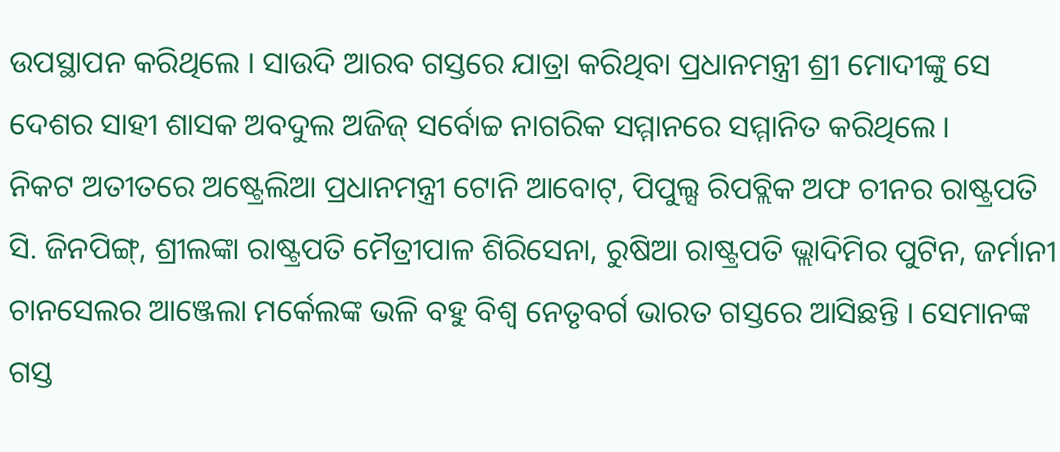ଉପସ୍ଥାପନ କରିଥିଲେ । ସାଉଦି ଆରବ ଗସ୍ତରେ ଯାତ୍ରା କରିଥିବା ପ୍ରଧାନମନ୍ତ୍ରୀ ଶ୍ରୀ ମୋଦୀଙ୍କୁ ସେ ଦେଶର ସାହୀ ଶାସକ ଅବଦୁଲ ଅଜିଜ୍ ସର୍ବୋଚ୍ଚ ନାଗରିକ ସମ୍ମାନରେ ସମ୍ମାନିତ କରିଥିଲେ ।
ନିକଟ ଅତୀତରେ ଅଷ୍ଟ୍ରେଲିଆ ପ୍ରଧାନମନ୍ତ୍ରୀ ଟୋନି ଆବୋଟ୍, ପିପୁଲ୍ସ ରିପବ୍ଲିକ ଅଫ ଚୀନର ରାଷ୍ଟ୍ରପତି ସି. ଜିନପିଙ୍ଗ୍, ଶ୍ରୀଲଙ୍କା ରାଷ୍ଟ୍ରପତି ମୈତ୍ରୀପାଳ ଶିରିସେନା, ରୁଷିଆ ରାଷ୍ଟ୍ରପତି ଭ୍ଲାଦିମିର ପୁଟିନ, ଜର୍ମାନୀ ଚାନସେଲର ଆଞ୍ଜେଲା ମର୍କେଲଙ୍କ ଭଳି ବହୁ ବିଶ୍ୱ ନେତୃବର୍ଗ ଭାରତ ଗସ୍ତରେ ଆସିଛନ୍ତି । ସେମାନଙ୍କ ଗସ୍ତ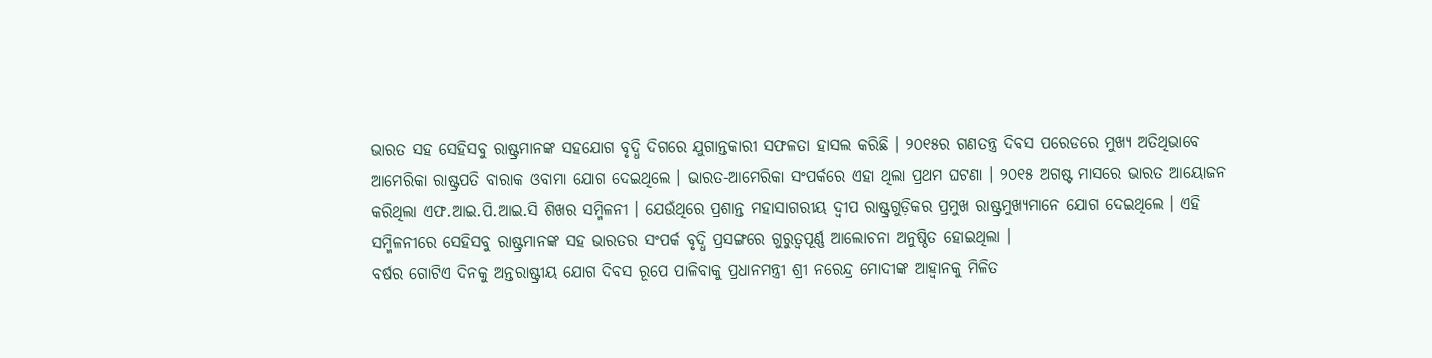ଭାରତ ସହ ସେହିସବୁ ରାଷ୍ଟ୍ରମାନଙ୍କ ସହଯୋଗ ବୃଦ୍ଧି ଦିଗରେ ଯୁଗାନ୍ତକାରୀ ସଫଳତା ହାସଲ କରିଛି । ୨୦୧୫ର ଗଣତନ୍ତ୍ର ଦିବସ ପରେଡରେ ମୁଖ୍ୟ ଅତିଥିଭାବେ ଆମେରିକା ରାଷ୍ଟ୍ରପତି ବାରାକ ଓବାମା ଯୋଗ ଦେଇଥିଲେ । ଭାରତ-ଆମେରିକା ସଂପର୍କରେ ଏହା ଥିଲା ପ୍ରଥମ ଘଟଣା । ୨୦୧୫ ଅଗଷ୍ଟ ମାସରେ ଭାରତ ଆୟୋଜନ କରିଥିଲା ଏଫ.ଆଇ.ପି.ଆଇ.ସି ଶିଖର ସମ୍ମିଳନୀ । ଯେଉଁଥିରେ ପ୍ରଶାନ୍ତ ମହାସାଗରୀୟ ଦ୍ୱୀପ ରାଷ୍ଟ୍ରଗୁଡ଼ିକର ପ୍ରମୁଖ ରାଷ୍ଟ୍ରମୁଖ୍ୟମାନେ ଯୋଗ ଦେଇଥିଲେ । ଏହି ସମ୍ମିଳନୀରେ ସେହିସବୁ ରାଷ୍ଟ୍ରମାନଙ୍କ ସହ ଭାରତର ସଂପର୍କ ବୃଦ୍ଧି ପ୍ରସଙ୍ଗରେ ଗୁରୁତ୍ୱପୂର୍ଣ୍ଣ ଆଲୋଚନା ଅନୁଷ୍ଠିତ ହୋଇଥିଲା ।
ବର୍ଷର ଗୋଟିଏ ଦିନକୁ ଅନ୍ତରାଷ୍ଟ୍ରୀୟ ଯୋଗ ଦିବସ ରୂପେ ପାଳିବାକୁ ପ୍ରଧାନମନ୍ତ୍ରୀ ଶ୍ରୀ ନରେନ୍ଦ୍ର ମୋଦୀଙ୍କ ଆହ୍ୱାନକୁ ମିଳିତ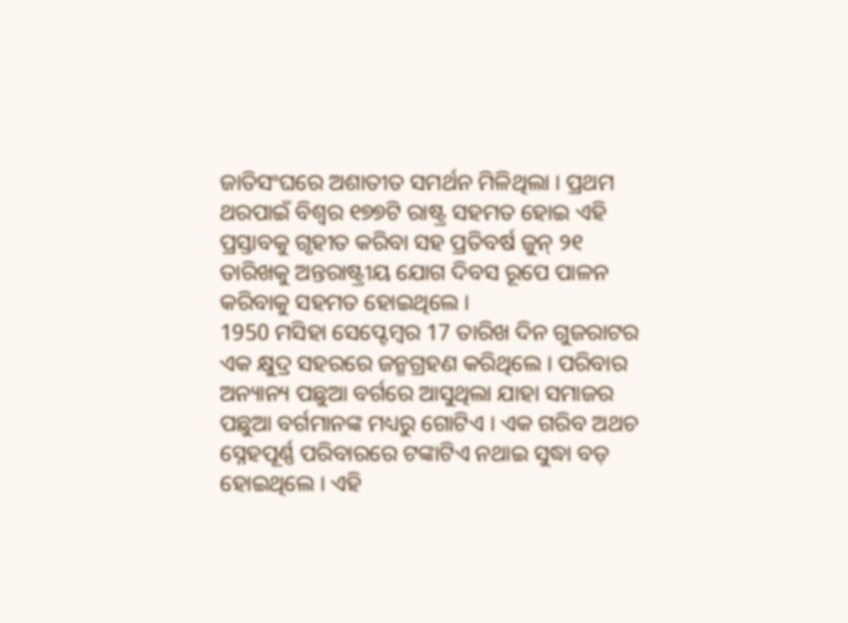ଜାତିସଂଘରେ ଅଶାତୀତ ସମର୍ଥନ ମିଳିଥିଲା । ପ୍ରଥମ ଥରପାଇଁ ବିଶ୍ୱର ୧୭୭ଟି ରାଷ୍ଟ୍ର ସହମତ ହୋଇ ଏହି ପ୍ରସ୍ତାବକୁ ଗୃହୀତ କରିବା ସହ ପ୍ରତିବର୍ଷ ଜୁନ୍ ୨୧ ତାରିଖକୁ ଅନ୍ତରାଷ୍ଟ୍ରୀୟ ଯୋଗ ଦିବସ ରୂପେ ପାଳନ କରିବାକୁ ସହମତ ହୋଇଥିଲେ ।
1950 ମସିହା ସେପ୍ଟେମ୍ବର 17 ତାରିଖ ଦିନ ଗୁଜରାଟର ଏକ କ୍ଷୁଦ୍ର ସହରରେ ଜନ୍ମଗ୍ରହଣ କରିଥିଲେ । ପରିବାର ଅନ୍ୟାନ୍ୟ ପଛୁଆ ବର୍ଗରେ ଆସୁଥିଲା ଯାହା ସମାଜର ପଛୁଆ ବର୍ଗମାନଙ୍କ ମଧ୍ୟରୁ ଗୋଟିଏ । ଏକ ଗରିବ ଅଥଚ ସ୍ନେହପୂର୍ଣ୍ଣ ପରିବାରରେ ଟଙ୍କାଟିଏ ନଥାଇ ସୁଦ୍ଧା ବଡ଼ ହୋଇଥିଲେ । ଏହି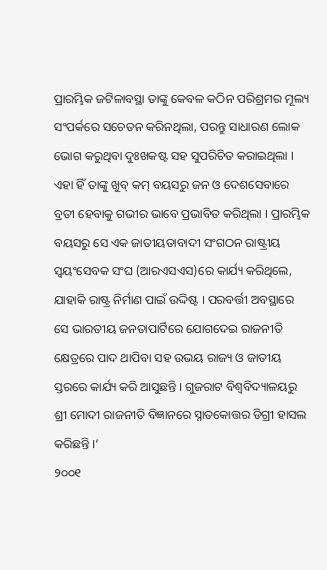ପ୍ରାରମ୍ଭିକ ଜଟିଳାବସ୍ଥା ତାଙ୍କୁ କେବଳ କଠିନ ପରିଶ୍ରମର ମୂଲ୍ୟ ସଂପର୍କରେ ସଚେତନ କରିନଥିଲା, ପରନ୍ତୁ ସାଧାରଣ ଲୋକ ଭୋଗ କରୁଥିବା ଦୁଃଖକଷ୍ଟ ସହ ସୁପରିଚିତ କରାଇଥିଲା । ଏହା ହିଁ ତାଙ୍କୁ ଖୁବ୍ କମ୍ ବୟସରୁ ଜନ ଓ ଦେଶସେବାରେ ବ୍ରତୀ ହେବାକୁ ଗଭୀର ଭାବେ ପ୍ରଭାବିତ କରିଥିଲା । ପ୍ରାରମ୍ଭିକ ବୟସରୁ ସେ ଏକ ଜାତୀୟତାବାଦୀ ସଂଗଠନ ରାଷ୍ଟ୍ରୀୟ ସ୍ୱୟଂସେବକ ସଂଘ (ଆରଏସଏସ)ରେ କାର୍ଯ୍ୟ କରିଥିଲେ, ଯାହାକି ରାଷ୍ଟ୍ର ନିର୍ମାଣ ପାଇଁ ଉଦ୍ଦିଷ୍ଟ । ପରବର୍ତ୍ତୀ ଅବସ୍ଥାରେ ସେ ଭାରତୀୟ ଜନତାପାର୍ଟିରେ ଯୋଗଦେଇ ରାଜନୀତି କ୍ଷେତ୍ରରେ ପାଦ ଥାପିବା ସହ ଉଭୟ ରାଜ୍ୟ ଓ ଜାତୀୟ ସ୍ତରରେ କାର୍ଯ୍ୟ କରି ଆସୁଛନ୍ତି । ଗୁଜରାଟ ବିଶ୍ୱବିଦ୍ୟାଳୟରୁ ଶ୍ରୀ ମୋଦୀ ରାଜନୀତି ବିଜ୍ଞାନରେ ସ୍ନାତକୋତ୍ତର ଡିଗ୍ରୀ ହାସଲ କରିଛନ୍ତି ।’
୨୦୦୧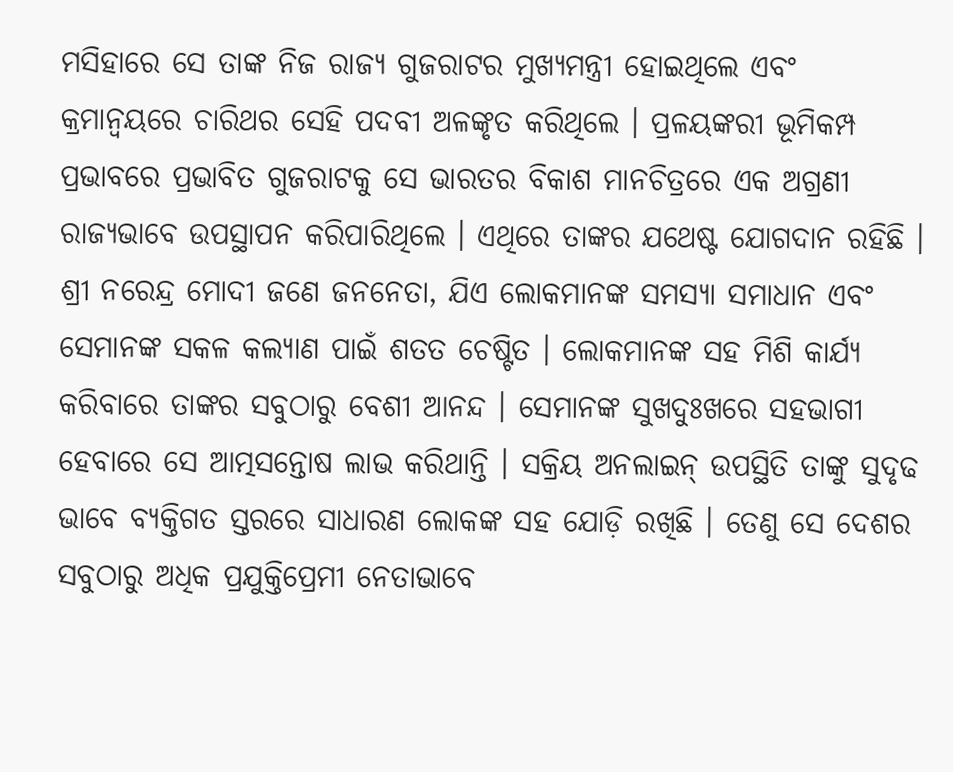ମସିହାରେ ସେ ତାଙ୍କ ନିଜ ରାଜ୍ୟ ଗୁଜରାଟର ମୁଖ୍ୟମନ୍ତ୍ରୀ ହୋଇଥିଲେ ଏବଂ କ୍ରମାନ୍ୱୟରେ ଚାରିଥର ସେହି ପଦବୀ ଅଳଙ୍କୃତ କରିଥିଲେ । ପ୍ରଳୟଙ୍କରୀ ଭୂମିକମ୍ପ ପ୍ରଭାବରେ ପ୍ରଭାବିତ ଗୁଜରାଟକୁ ସେ ଭାରତର ବିକାଶ ମାନଚିତ୍ରରେ ଏକ ଅଗ୍ରଣୀ ରାଜ୍ୟଭାବେ ଉପସ୍ଥାପନ କରିପାରିଥିଲେ । ଏଥିରେ ତାଙ୍କର ଯଥେଷ୍ଟ ଯୋଗଦାନ ରହିଛି ।
ଶ୍ରୀ ନରେନ୍ଦ୍ର ମୋଦୀ ଜଣେ ଜନନେତା, ଯିଏ ଲୋକମାନଙ୍କ ସମସ୍ୟା ସମାଧାନ ଏବଂ ସେମାନଙ୍କ ସକଳ କଲ୍ୟାଣ ପାଇଁ ଶତତ ଚେଷ୍ଟିତ । ଲୋକମାନଙ୍କ ସହ ମିଶି କାର୍ଯ୍ୟ କରିବାରେ ତାଙ୍କର ସବୁଠାରୁ ବେଶୀ ଆନନ୍ଦ । ସେମାନଙ୍କ ସୁଖଦୁଃଖରେ ସହଭାଗୀ ହେବାରେ ସେ ଆତ୍ମସନ୍ତୋଷ ଲାଭ କରିଥାନ୍ତି । ସକ୍ରିୟ ଅନଲାଇନ୍ ଉପସ୍ଥିତି ତାଙ୍କୁ ସୁଦୃଢ ଭାବେ ବ୍ୟକ୍ତିଗତ ସ୍ତରରେ ସାଧାରଣ ଲୋକଙ୍କ ସହ ଯୋଡ଼ି ରଖିଛି । ତେଣୁ ସେ ଦେଶର ସବୁଠାରୁ ଅଧିକ ପ୍ରଯୁକ୍ତିପ୍ରେମୀ ନେତାଭାବେ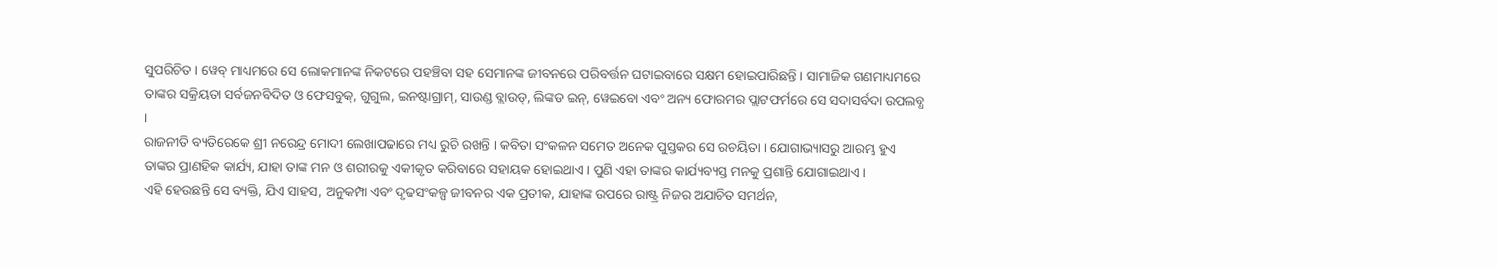ସୁପରିଚିତ । ୱେବ୍ ମାଧ୍ୟମରେ ସେ ଲୋକମାନଙ୍କ ନିକଟରେ ପହଞ୍ଚିବା ସହ ସେମାନଙ୍କ ଜୀବନରେ ପରିବର୍ତ୍ତନ ଘଟାଇବାରେ ସକ୍ଷମ ହୋଇପାରିଛନ୍ତି । ସାମାଜିକ ଗଣମାଧ୍ୟମରେ ତାଙ୍କର ସକ୍ରିୟତା ସର୍ବଜନବିଦିତ ଓ ଫେସବୁକ୍, ଗୁଗୁଲ, ଇନଷ୍ଟାଗ୍ରାମ୍, ସାଉଣ୍ଡ ବ୍ଲାଉଡ୍, ଲିଙ୍କଡ ଇନ୍, ୱେଇବୋ ଏବଂ ଅନ୍ୟ ଫୋରମର ପ୍ଲାଟଫର୍ମରେ ସେ ସଦାସର୍ବଦା ଉପଲବ୍ଧ ।
ରାଜନୀତି ବ୍ୟତିରେକେ ଶ୍ରୀ ନରେନ୍ଦ୍ର ମୋଦୀ ଲେଖାପଢାରେ ମଧ୍ୟ ରୁଚି ରଖନ୍ତି । କବିତା ସଂକଳନ ସମେତ ଅନେକ ପୁସ୍ତକର ସେ ରଚୟିତା । ଯୋଗାଭ୍ୟାସରୁ ଆରମ୍ଭ ହୁଏ ତାଙ୍କର ପ୍ରାଣହିକ କାର୍ଯ୍ୟ, ଯାହା ତାଙ୍କ ମନ ଓ ଶରୀରକୁ ଏକୀକୃତ କରିବାରେ ସହାୟକ ହୋଇଥାଏ । ପୁଣି ଏହା ତାଙ୍କର କାର୍ଯ୍ୟବ୍ୟସ୍ତ ମନକୁ ପ୍ରଶାନ୍ତି ଯୋଗାଇଥାଏ ।
ଏହି ହେଉଛନ୍ତି ସେ ବ୍ୟକ୍ତି, ଯିଏ ସାହସ, ଅନୁକମ୍ପା ଏବଂ ଦୃଢସଂକଳ୍ପ ଜୀବନର ଏକ ପ୍ରତୀକ, ଯାହାଙ୍କ ଉପରେ ରାଷ୍ଟ୍ର ନିଜର ଅଯାଚିତ ସମର୍ଥନ,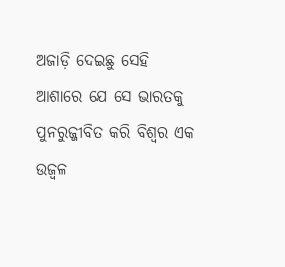ଅଜାଡ଼ି ଦେଇଛୁ ସେହି ଆଶାରେ ଯେ ସେ ଭାରତକୁ ପୁନରୁଜ୍ଜୀବିତ କରି ବିଶ୍ୱର ଏକ ଉଜ୍ୱଳ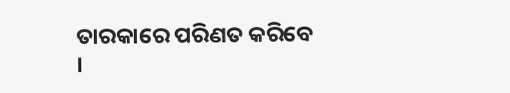ତାରକାରେ ପରିଣତ କରିବେ ।